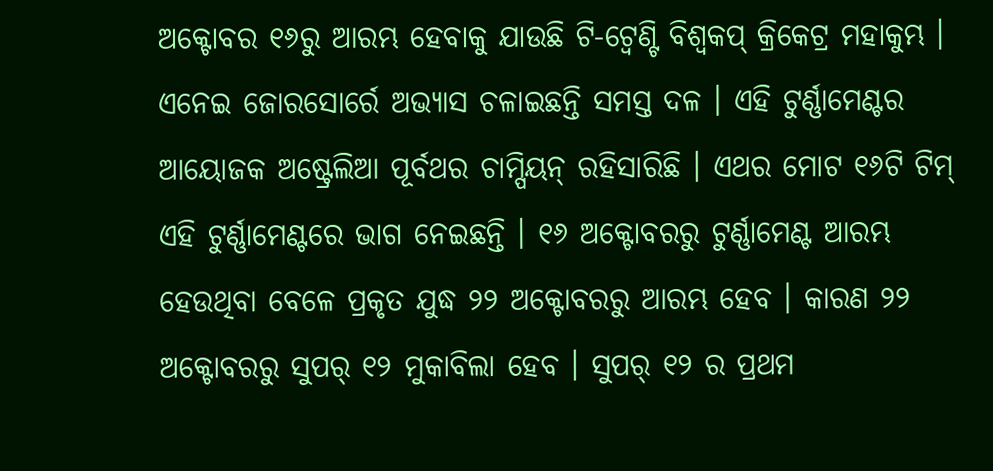ଅକ୍ଟୋବର ୧୬ରୁ ଆରମ୍ଭ ହେବାକୁ ଯାଉଛି ଟି-ଟ୍ୱେଣ୍ଟି ବିଶ୍ୱକପ୍ କ୍ରିକେଟ୍ର ମହାକୁମ୍ଭ । ଏନେଇ ଜୋରସୋର୍ରେ ଅଭ୍ୟାସ ଚଳାଇଛନ୍ତି ସମସ୍ତ ଦଳ । ଏହି ଟୁର୍ଣ୍ଣାମେଣ୍ଟର ଆୟୋଜକ ଅଷ୍ଟ୍ରେଲିଆ ପୂର୍ବଥର ଚାମ୍ପିୟନ୍ ରହିସାରିଛି । ଏଥର ମୋଟ ୧୬ଟି ଟିମ୍ ଏହି ଟୁର୍ଣ୍ଣାମେଣ୍ଟରେ ଭାଗ ନେଇଛନ୍ତି । ୧୬ ଅକ୍ଟୋବରରୁ ଟୁର୍ଣ୍ଣାମେଣ୍ଟ ଆରମ୍ଭ ହେଉଥିବା ବେଳେ ପ୍ରକୃତ ଯୁଦ୍ଧ ୨୨ ଅକ୍ଟୋବରରୁ ଆରମ୍ଭ ହେବ । କାରଣ ୨୨ ଅକ୍ଟୋବରରୁ ସୁପର୍ ୧୨ ମୁକାବିଲା ହେବ । ସୁପର୍ ୧୨ ର ପ୍ରଥମ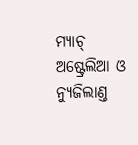ମ୍ୟାଚ୍ ଅଷ୍ଟ୍ରେଲିଆ ଓ ନ୍ୟୁଜିଲାଣ୍ତ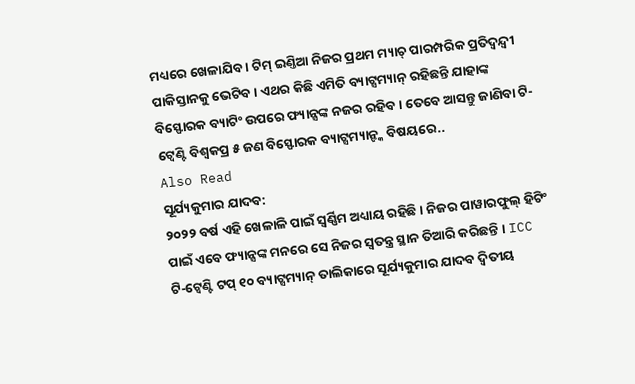ମଧ୍ୟରେ ଖେଳାଯିବ । ଟିମ୍ ଇଣ୍ତିଆ ନିଜର ପ୍ରଥମ ମ୍ୟାଚ୍ ପାରମ୍ପରିକ ପ୍ରତିଦ୍ୱନ୍ଦ୍ୱୀ ପାକିସ୍ତାନକୁ ଭେଟିବ । ଏଥର କିଛି ଏମିତି ବ୍ୟାଟ୍ସମ୍ୟାନ୍ ରହିଛନ୍ତି ଯାହାଙ୍କ ବିସ୍ଫୋରକ ବ୍ୟାଟିଂ ଉପରେ ଫ୍ୟାନ୍ସଙ୍କ ନଜର ରହିବ । ତେବେ ଆସନ୍ତୁ ଜାଣିବା ଟି-ଟ୍ୱେଣ୍ଟି ବିଶ୍ୱକପ୍ର ୫ ଜଣ ବିସ୍ଫୋରକ ବ୍ୟାଟ୍ସମ୍ୟାନ୍ଙ୍କ ବିଷୟରେ..
Also Read
ସୂର୍ଯ୍ୟକୁମାର ଯାଦବ:
୨୦୨୨ ବର୍ଷ ଏହି ଖେଳାଳି ପାଇଁ ସ୍ୱର୍ଣ୍ଣିମ ଅଧ୍ୟାୟ ରହିଛି । ନିଜର ପାୱାରଫୁଲ୍ ହିଟିଂ ପାଇଁ ଏବେ ଫ୍ୟାନ୍ସଙ୍କ ମନରେ ସେ ନିଜର ସ୍ୱତନ୍ତ୍ର ସ୍ଥାନ ତିଆରି କରିଛନ୍ତି । ICC ଟି-ଟ୍ୱେଣ୍ଟି ଟପ୍ ୧୦ ବ୍ୟାଟ୍ସମ୍ୟାନ୍ ତାଲିକାରେ ସୂର୍ଯ୍ୟକୁମାର ଯାଦବ ଦ୍ୱିତୀୟ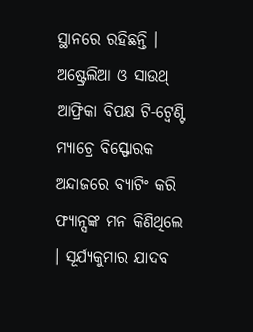ସ୍ଥାନରେ ରହିଛନ୍ତି । ଅଷ୍ଟ୍ରେଲିଆ ଓ ସାଉଥ୍ ଆଫ୍ରିକା ବିପକ୍ଷ ଟି-ଟ୍ୱେଣ୍ଟି ମ୍ୟାଚ୍ରେ ବିସ୍ଫୋରକ ଅନ୍ଦାଜରେ ବ୍ୟାଟିଂ କରି ଫ୍ୟାନ୍ସଙ୍କ ମନ କିଣିଥିଲେ । ସୂର୍ଯ୍ୟକୁମାର ଯାଦବ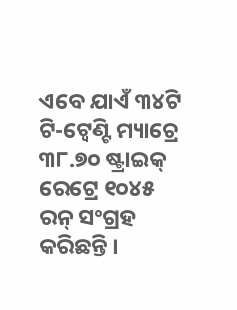ଏବେ ଯାଏଁ ୩୪ଟି ଟି-ଟ୍ୱେଣ୍ଟି ମ୍ୟାଚ୍ରେ ୩୮.୭୦ ଷ୍ଟ୍ରାଇକ୍ ରେଟ୍ରେ ୧୦୪୫ ରନ୍ ସଂଗ୍ରହ କରିଛନ୍ତି ।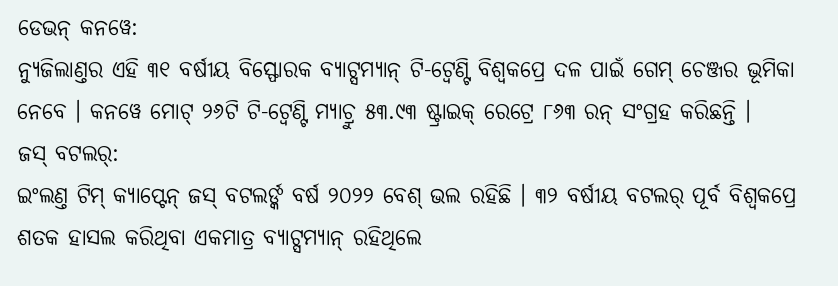ଡେଭନ୍ କନୱେ:
ନ୍ୟୁଜିଲାଣ୍ତର ଏହି ୩୧ ବର୍ଷୀୟ ବିସ୍ଫୋରକ ବ୍ୟାଟ୍ସମ୍ୟାନ୍ ଟି-ଟ୍ୱେଣ୍ଟି ବିଶ୍ୱକପ୍ରେ ଦଳ ପାଇଁ ଗେମ୍ ଚେଞ୍ଜର ଭୂମିକା ନେବେ । କନୱେ ମୋଟ୍ ୨୬ଟି ଟି-ଟ୍ୱେଣ୍ଟି ମ୍ୟାଚ୍ରୁ ୫୩.୯୩ ଷ୍ଟ୍ରାଇକ୍ ରେଟ୍ରେ ୮୬୩ ରନ୍ ସଂଗ୍ରହ କରିଛନ୍ତି ।
ଜସ୍ ବଟଲର୍:
ଇଂଲଣ୍ତ ଟିମ୍ କ୍ୟାପ୍ଟେନ୍ ଜସ୍ ବଟଲର୍ଙ୍କ ବର୍ଷ ୨୦୨୨ ବେଶ୍ ଭଲ ରହିଛି । ୩୨ ବର୍ଷୀୟ ବଟଲର୍ ପୂର୍ବ ବିଶ୍ୱକପ୍ରେ ଶତକ ହାସଲ କରିଥିବା ଏକମାତ୍ର ବ୍ୟାଟ୍ସମ୍ୟାନ୍ ରହିଥିଲେ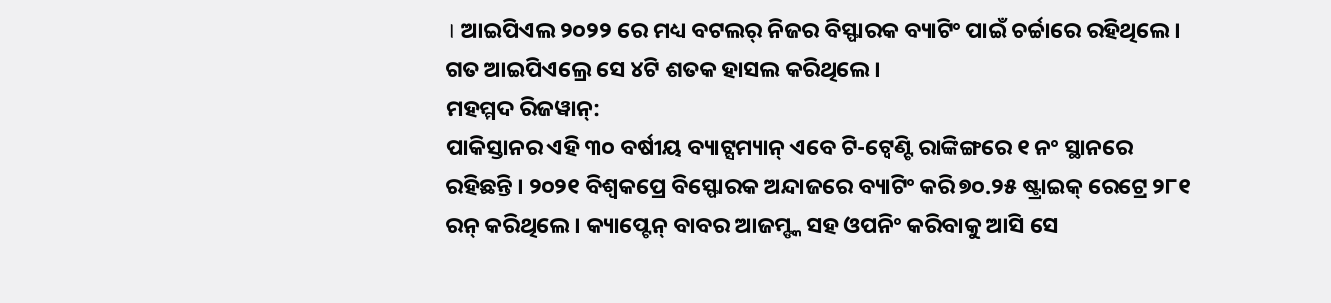। ଆଇପିଏଲ ୨୦୨୨ ରେ ମଧ୍ୟ ବଟଲର୍ ନିଜର ବିସ୍ଫାରକ ବ୍ୟାଟିଂ ପାଇଁ ଚର୍ଚ୍ଚାରେ ରହିଥିଲେ । ଗତ ଆଇପିଏଲ୍ରେ ସେ ୪ଟି ଶତକ ହାସଲ କରିଥିଲେ ।
ମହମ୍ମଦ ରିଜୱାନ୍:
ପାକିସ୍ତାନର ଏହି ୩୦ ବର୍ଷୀୟ ବ୍ୟାଟ୍ସମ୍ୟାନ୍ ଏବେ ଟି-ଟ୍ୱେଣ୍ଟି ରାଙ୍କିଙ୍ଗରେ ୧ ନଂ ସ୍ଥାନରେ ରହିଛନ୍ତି । ୨୦୨୧ ବିଶ୍ୱକପ୍ରେ ବିସ୍ଫୋରକ ଅନ୍ଦାଜରେ ବ୍ୟାଟିଂ କରି ୭୦.୨୫ ଷ୍ଟ୍ରାଇକ୍ ରେଟ୍ରେ ୨୮୧ ରନ୍ କରିଥିଲେ । କ୍ୟାପ୍ଟେନ୍ ବାବର ଆଜମ୍ଙ୍କ ସହ ଓପନିଂ କରିବାକୁ ଆସି ସେ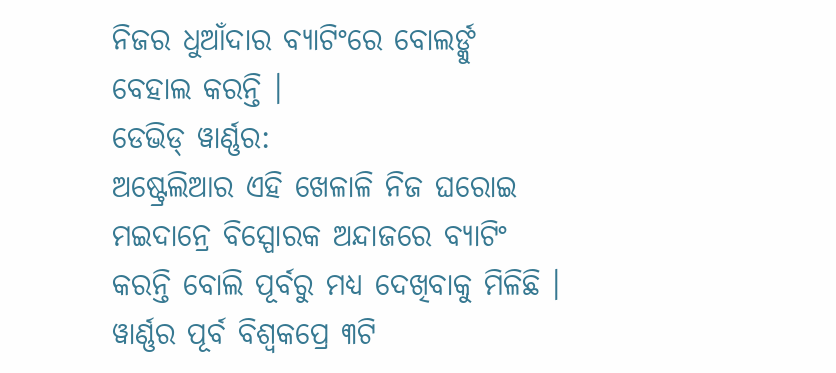ନିଜର ଧୁଆଁଦାର ବ୍ୟାଟିଂରେ ବୋଲର୍ଙ୍କୁ ବେହାଲ କରନ୍ତି ।
ଡେଭିଡ୍ ୱାର୍ଣ୍ଣର:
ଅଷ୍ଟ୍ରେଲିଆର ଏହି ଖେଳାଳି ନିଜ ଘରୋଇ ମଇଦାନ୍ରେ ବିସ୍ପୋରକ ଅନ୍ଦାଜରେ ବ୍ୟାଟିଂ କରନ୍ତି ବୋଲି ପୂର୍ବରୁ ମଧ୍ୟ ଦେଖିବାକୁ ମିଳିଛି । ୱାର୍ଣ୍ଣର ପୂର୍ବ ବିଶ୍ୱକପ୍ରେ ୩ଟି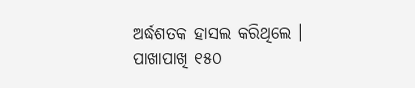ଅର୍ଦ୍ଧଶତକ ହାସଲ କରିଥିଲେ । ପାଖାପାଖି ୧୫୦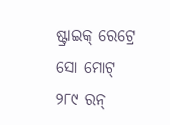ଷ୍ଟ୍ରାଇକ୍ ରେଟ୍ରେ ସୋ ମୋଟ୍ ୨୮୯ ରନ୍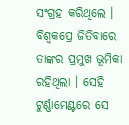ସଂଗ୍ରହ କରିଥିଲେ । ବିଶ୍ୱକପ୍ରେ ଜିତିବାରେ ତାଙ୍କର ପ୍ରମୁଖ ଭୂମିକା ରହିଥିଲା । ସେହି ଟୁର୍ଣ୍ଣାମେଣ୍ଟରେ ସେ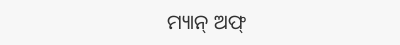ମ୍ୟାନ୍ ଅଫ୍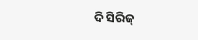ଦି ସିରିଜ୍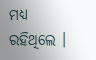ମଧ୍ୟ ରହିଥିଲେ ।